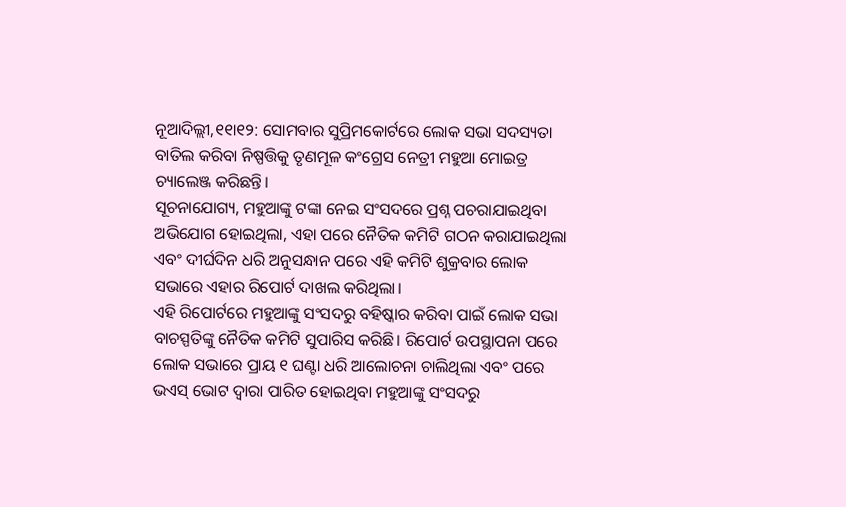ନୂଆଦିଲ୍ଲୀ,୧୧ା୧୨: ସୋମବାର ସୁପ୍ରିମକୋର୍ଟରେ ଲୋକ ସଭା ସଦସ୍ୟତା ବାତିଲ କରିବା ନିଷ୍ପତ୍ତିକୁ ତୃଣମୂଳ କଂଗ୍ରେସ ନେତ୍ରୀ ମହୁଆ ମୋଇତ୍ର ଚ୍ୟାଲେଞ୍ଜ କରିଛନ୍ତି।
ସୂଚନାଯୋଗ୍ୟ, ମହୁଆଙ୍କୁ ଟଙ୍କା ନେଇ ସଂସଦରେ ପ୍ରଶ୍ନ ପଚରାଯାଇଥିବା ଅଭିଯୋଗ ହୋଇଥିଲା, ଏହା ପରେ ନୈତିକ କମିଟି ଗଠନ କରାଯାଇଥିଲା ଏବଂ ଦୀର୍ଘଦିନ ଧରି ଅନୁସନ୍ଧାନ ପରେ ଏହି କମିଟି ଶୁକ୍ରବାର ଲୋକ ସଭାରେ ଏହାର ରିପୋର୍ଟ ଦାଖଲ କରିଥିଲା।
ଏହି ରିପୋର୍ଟରେ ମହୁଆଙ୍କୁ ସଂସଦରୁ ବହିଷ୍କାର କରିବା ପାଇଁ ଲୋକ ସଭା ବାଚସ୍ପତିଙ୍କୁ ନୈତିକ କମିଟି ସୁପାରିସ କରିଛି। ରିପୋର୍ଟ ଉପସ୍ଥାପନା ପରେ ଲୋକ ସଭାରେ ପ୍ରାୟ ୧ ଘଣ୍ଟା ଧରି ଆଲୋଚନା ଚାଲିଥିଲା ଏବଂ ପରେ ଭଏସ୍ ଭୋଟ ଦ୍ୱାରା ପାରିତ ହୋଇଥିବା ମହୁଆଙ୍କୁ ସଂସଦରୁ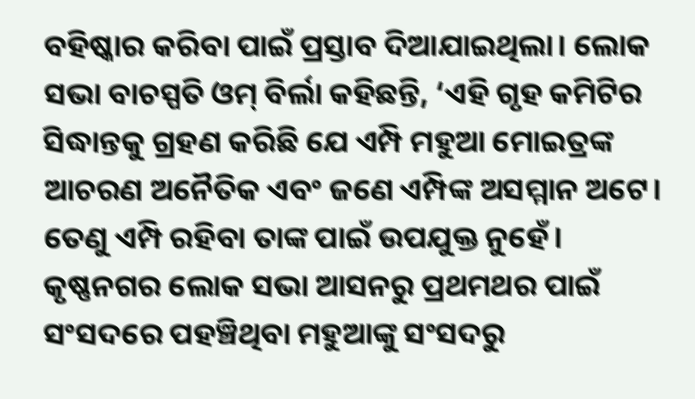ବହିଷ୍କାର କରିବା ପାଇଁ ପ୍ରସ୍ତାବ ଦିଆଯାଇଥିଲା। ଲୋକ ସଭା ବାଚସ୍ପତି ଓମ୍ ବିର୍ଲା କହିଛନ୍ତି, ‘ଏହି ଗୃହ କମିଟିର ସିଦ୍ଧାନ୍ତକୁ ଗ୍ରହଣ କରିଛି ଯେ ଏମ୍ପି ମହୁଆ ମୋଇତ୍ରଙ୍କ ଆଚରଣ ଅନୈତିକ ଏବଂ ଜଣେ ଏମ୍ପିଙ୍କ ଅସମ୍ମାନ ଅଟେ। ତେଣୁ ଏମ୍ପି ରହିବା ତାଙ୍କ ପାଇଁ ଉପଯୁକ୍ତ ନୁହେଁ।
କୃଷ୍ଣନଗର ଲୋକ ସଭା ଆସନରୁ ପ୍ରଥମଥର ପାଇଁ ସଂସଦରେ ପହଞ୍ଚିଥିବା ମହୁଆଙ୍କୁ ସଂସଦରୁ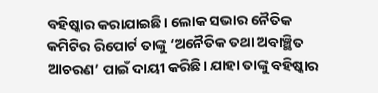ବହିଷ୍କାର କରାଯାଇଛି। ଲୋକ ସଭାର ନୈତିକ କମିଟିର ରିପୋର୍ଟ ତାଙ୍କୁ ‘ଅନୈତିକ ତଥା ଅବାଞ୍ଛିତ ଆଚରଣ’ ପାଇଁ ଦାୟୀ କରିଛି। ଯାହା ତାଙ୍କୁ ବହିଷ୍କାର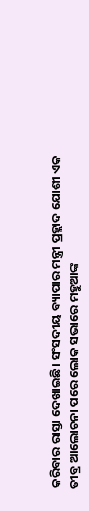କରିବାର ରାସ୍ତା ଦେଖାଇଛି। ସଂସଦୀୟ ବ୍ୟାପାର ମନ୍ତ୍ରୀ ପ୍ରହ୍ଲାଦ ଯୋଶୀ ଏକ ତୀବ୍ର ଆଲୋଚନା ପରେ ଲୋକ ସଭାରେ ମହୁଆଙ୍କ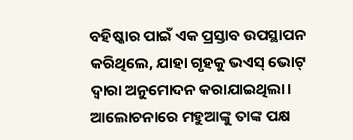ବହିଷ୍କାର ପାଇଁ ଏକ ପ୍ରସ୍ତାବ ଉପସ୍ଥାପନ କରିଥିଲେ, ଯାହା ଗୃହକୁ ଭଏସ୍ ଭୋଟ୍ ଦ୍ୱାରା ଅନୁମୋଦନ କରାଯାଇଥିଲା। ଆଲୋଚନାରେ ମହୁଆଙ୍କୁ ତାଙ୍କ ପକ୍ଷ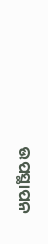ଉପସ୍ଥାପନ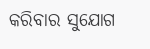କରିବାର ସୁଯୋଗ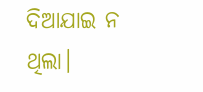ଦିଆଯାଇ ନ ଥିଲା।